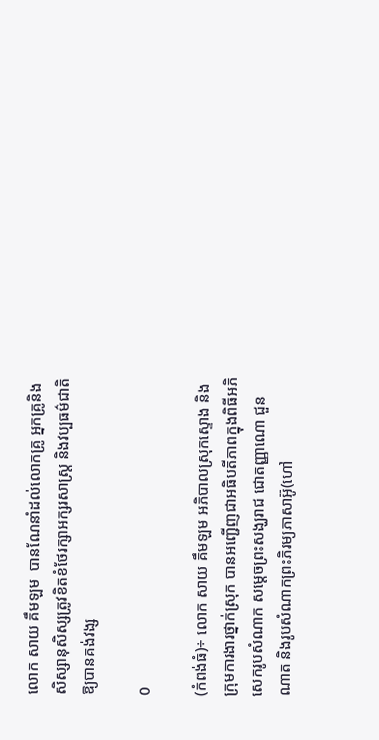លោក សាយ គឹមឡម  បានណែនាំដល់លោកគ្រូ អ្នកគ្រូនិងសិស្សានុសិស្សត្រូវខិតខំថែរក្សាអក្សរសាស្ត្រ និងវប្បធម៌ជាតិឱ្យបានគង់វង្ស

0

(កំពង់ធំ)÷ លោក សាយ គឹមឡម អភិបាលស្រុកស្ទោង និងក្រុមការងារថ្នាក់ស្រុក បានអញ្ជើញជាអធិបតីភាពក្នុងពិធីអភិសេករូបសំណាក សម្ដេចព្រះសង្ឃរាជ ជោតញ្ញាណោ ជួន ណាត និងរូបសំណាកព្រះភិរម្យភាសាអ៊ូ(ហៅ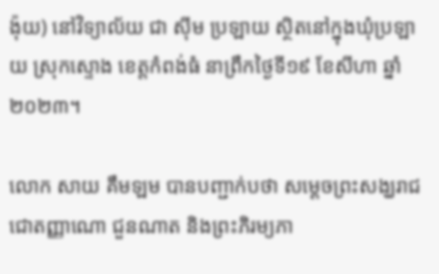ង៉ុយ) នៅវិទ្យាល័យ ជា ស៊ីម ប្រឡាយ ស្ថិតនៅក្នុងឃុំប្រឡាយ ស្រុកស្ទោង ខេត្តកំពង់ធំ នាព្រឹកថ្ងៃទី១៩ ខែសីហា ឆ្នាំ២០២៣។

លោក សាយ គឹមឡម បានបញ្ជាក់បថា សម្ដេចព្រះសង្ឃរាជ ជោតញ្ញាណោ ជួនណាត និងព្រះភិរម្យភា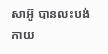សាអ៊ូ បានលះបង់កាយ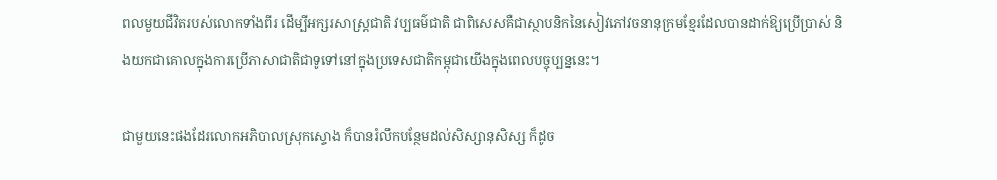ពលមួយជីវិតរបស់លោកទាំងពីរ ដើម្បីអក្សរសាស្ត្រជាតិ វប្បធម៌ជាតិ ជាពិសេសគឺជាស្ថាបនិកនៃសៀវភៅវចនានុក្រមខ្មែរដែលបានដាក់ឱ្យប្រើប្រាស់ និងយកជាគោលក្នុងការប្រើភាសាជាតិជាទូទៅនៅក្នុងប្រទេសជាតិកម្ពុជាយើងក្នុងពេលបច្ចុប្បន្ននេះ។

ជាមួយនេះផងដែរលោកអភិបាលស្រុកស្ទោង ក៏បានរំលឹកបន្ថែមដល់សិស្សានុសិស្ស ក៏ដូច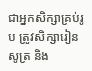ជាអ្នកសិក្សាគ្រប់រូប ត្រូវសិក្សារៀនសូត្រ និង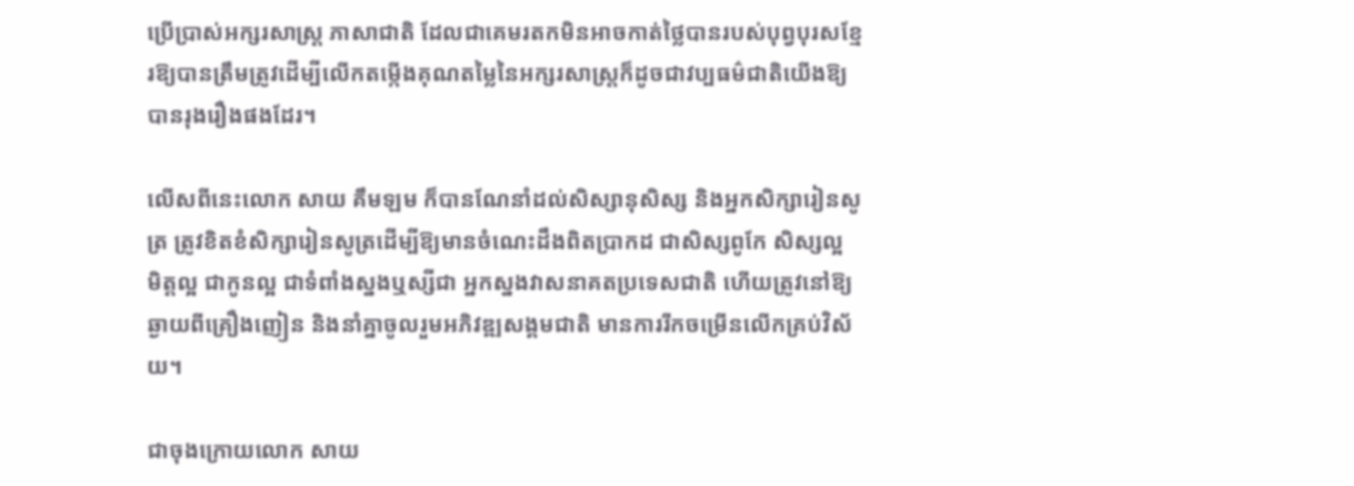ប្រើប្រាស់អក្សរសាស្ត្រ ភាសាជាតិ ដែលជាគេមរតកមិនអាចកាត់ថ្លៃបានរបស់បុព្វបុរសខ្មែរឱ្យបានត្រឹមត្រូវដើម្បីលើកតម្កើងគុណតម្លៃនៃអក្សរសាស្ត្រក៏ដូចជាវប្បធម៌ជាតិយើងឱ្យបានរុងរឿងផងដែរ។

លើសពីនេះលោក សាយ គឹមឡម ក៏បានណែនាំដល់សិស្សានុសិស្ស និងអ្នកសិក្សារៀនសូត្រ ត្រូវខិតខំសិក្សារៀនសូត្រដើម្បីឱ្យមានចំណេះដឹងពិតប្រាកដ ជាសិស្សពូកែ សិស្សល្អ មិត្តល្អ ជាកូនល្អ ជាទំពាំងស្នងឬស្សីជា អ្នកស្នងវាសនាគតប្រទេសជាតិ ហើយត្រូវនៅឱ្យឆ្ងាយពីគ្រឿងញៀន និងនាំគ្នាចូលរួមអភិវឌ្ឍសង្គមជាតិ មានការរីកចម្រើនលើកគ្រប់វិស័យ។

ជាចុងក្រោយលោក សាយ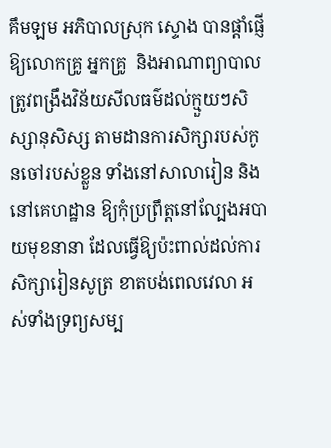គឹមឡម អភិបាលស្រុក ស្ទោង បានផ្ដាំផ្ញើឱ្យលោកគ្រូ អ្នកគ្រូ  និងអាណាព្យាបាល ត្រូវពង្រឹងវិន័យសីលធម៌ដល់ក្មួយៗសិស្សានុសិស្ស តាមដានការសិក្សារបស់កូនចៅរបស់ខ្លួន ទាំងនៅសាលារៀន និងនៅគេហដ្ឋាន ឱ្យកុំប្រព្រឹត្តនៅល្បែងអបាយមុខនានា ដែលធ្វើឱ្យប៉ះពាល់ដល់ការសិក្សារៀនសូត្រ ខាតបង់ពេលវេលា អស់ទាំងទ្រព្យសម្ប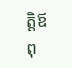ត្តិឪពុ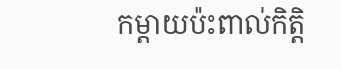កម្ដាយប៉ះពាល់កិត្តិ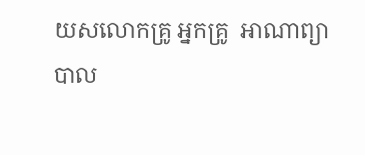យសលោកគ្រូ អ្នកគ្រូ  អាណាព្យាបាល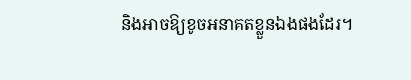និងអាចឱ្យខូចអនាគតខ្លួនឯងផងដែរ។